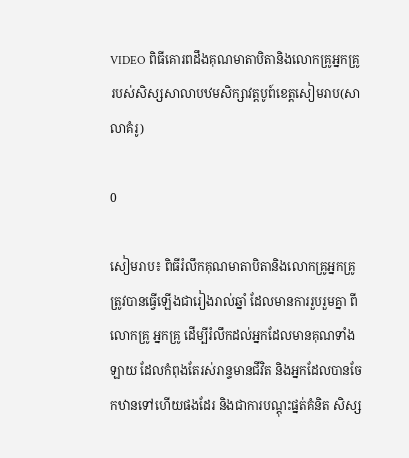VIDEO ពិធីគោរពដឹងគុណមាតាបិតានិងលោកគ្រូអ្នកគ្រូ របស់សិស្សសាលាបឋមសិក្សាវត្តបូព៍ខេត្តសៀមរាប(សាលាគំរូ)

0

សៀមរាប៖ ពិធីរំលឹកគុណមាតាបិតានិងលោកគ្រូអ្នកគ្រូ ត្រូវបានធ្វើឡើងជារៀងរាល់ឆ្នាំ ដែលមានការរួបរួមគ្នា ពីលោកគ្រូ អ្នកគ្រូ ដើម្បីរំលឹកដល់អ្នកដែលមានគុណទាំងឡាយ ដែលកំពុងតែរស់រាន្ទមានជីវិត និងអ្នកដែលបានចែកឋានទៅហើយផងដែរ និងជាការបណ្តុះផ្នត់គំនិត សិស្ស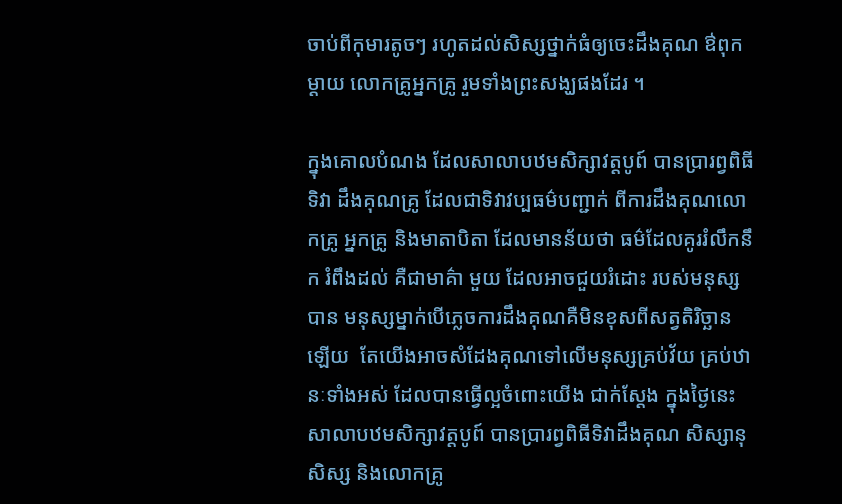ចាប់ពីកុមារតូចៗ រហូតដល់សិស្សថ្នាក់ធំឲ្យចេះដឹងគុណ ឳពុកម្តាយ លោកគ្រូអ្នកគ្រូ រួមទាំងព្រះសង្ឃផងដែរ ។

ក្នុងគោលបំណង ដែលសាលាបឋមសិក្សាវត្តបូព៍ បានប្រារព្វពិធីទិវា ដឹងគុណគ្រូ ដែលជាទិវាវប្បធម៌បញ្ជាក់ ពីការដឹងគុណលោកគ្រូ អ្នកគ្រូ និងមាតាបិតា ដែលមានន័យថា ធម៌ដែលគូររំលឹកនឹក រំពឹងដល់ គឺជាមាគ៌ា មួយ ដែលអាចជួយរំដោះ របស់មនុស្សបាន មនុស្សម្នាក់បើភ្លេចការដឹងគុណគឺមិនខុសពីសត្វតិរិច្ឆានឡើយ  តែយើងអាចសំដែងគុណទៅលើមនុស្សគ្រប់វ័យ គ្រប់ឋានៈទាំងអស់ ដែលបានធ្វើល្អចំពោះយើង ជាក់ស្តែង ក្នុងថ្ងៃនេះ សាលាបឋមសិក្សាវត្តបូព៍ បានប្រារព្វពិធីទិវាដឹងគុណ សិស្សានុសិស្ស និងលោកគ្រូ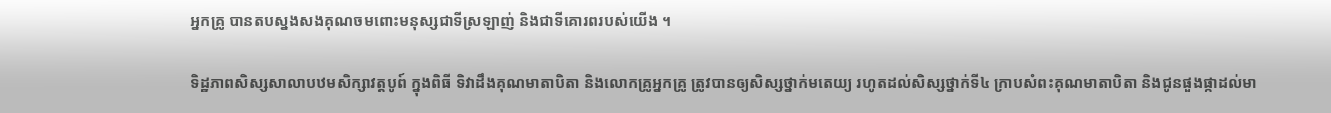អ្នកគ្រូ បានតបស្នងសងគុណចមពោះមនុស្សជាទីស្រឡាញ់ និងជាទីគោរពរបស់យើង ។

ទិដ្ឋភាពសិស្សសាលាបឋមសិក្សាវត្តបូព៍ ក្នុងពិធី ទិវាដឹងគុណមាតាបិតា និងលោកគ្រូអ្នកគ្រូ ត្រូវបានឲ្យសិស្សថ្នាក់មតេយ្យ រហូតដល់សិស្សថ្នាក់ទី៤ ក្រាបសំពះគុណមាតាបិតា និងជូនផួងផ្កាដល់មា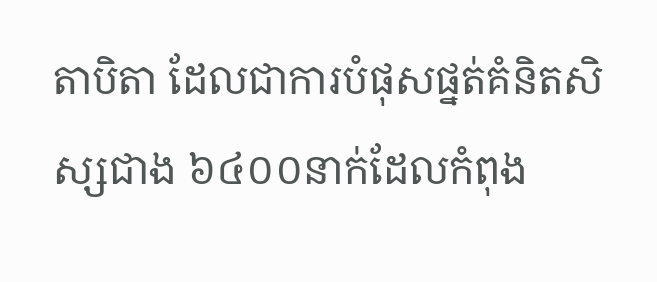តាបិតា ដែលជាការបំផុសផ្នត់គំនិតសិស្សជាង ៦៤០០នាក់ដែលកំពុង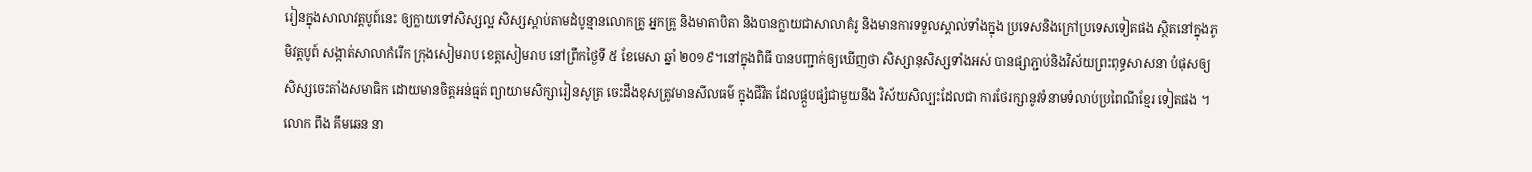រៀនក្នុងសាលាវត្តបូព៍នេះ ឲ្យក្លាយទៅសិស្សល្អ សិស្សស្តាប់តាមដំបូន្មានលោកគ្រូ អ្នកគ្រូ និងមាតាបិតា និងបានក្លាយជាសាលាគំរូ និងមានការទទួលស្គាល់ទាំងក្នុង ប្រទេសនិងក្រៅប្រទេសទៀតផង ស្ថិតនៅក្នុងភូមិវត្តបូព៍ សង្កាត់សាលាកំរើក ក្រុងសៀមរាប ខេត្តសៀមរាប នៅព្រឹកថ្ងៃទី ៥ ខែមេសា ឆ្នាំ ២០១៩។នៅក្នុងពិធី បានបញ្ជាក់ឲ្យឃើញថា សិស្សានុសិស្សទាំងអស់ បានផ្សាភ្ជាប់និងវិស័យព្រះពុទ្ធសាសនា បំផុសឲ្យសិស្សចេះតាំងសមាធិក ដោយមានចិត្តអន់ធ្មត់ ព្យាយាមសិក្សារៀនសូត្រ ចេះដឹងខុសត្រូវមានសីលធម៌ ក្នុងជីវិត ដែលផ្កួបផ្សំជាមួយនឹង វិស័យសិល្បះដែលជា ការថែរក្សានូវទំនាមទំលាប់ប្រពៃណីខ្មែរ ទៀតផង ។លោក ពឹង គឹមឆេន នា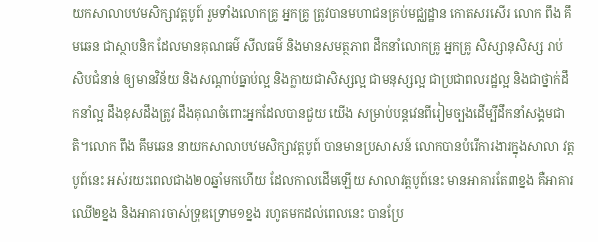យកសាលាបឋមសិក្សាវត្តបូព៍ រួមទាំងលោកគ្រូ អ្នកគ្រូ ត្រូវបានមហាជនគ្រប់មជ្ឈដ្ឋាន កោតសរសើរ លោក ពឹង គឹមឆេន ជាស្ថាបនិក ដែលមានគុណធម៌ សីលធម៌ និងមានសមត្ថភាព ដឹកនាំលោកគ្រូ អ្នកគ្រូ សិស្សានុសិស្ស រាប់សិបជំនាន់ ឲ្យមានវិន័យ និងសណ្តាប់ធ្នាប់ល្អ និងក្លាយជាសិស្សល្អ ជាមនុស្សល្អ ជាប្រជាពលរដ្ឋល្អ និងជាថ្នាក់ដឹកនាំល្អ ដឹងខុសដឹងត្រូវ ដឹងគុណចំពោះអ្នកដែលបានជួយ យើង សម្រាប់បន្តវេនពីរៀមច្បងដើម្បីដឹកនាំសង្គមជាតិ។លោក ពឹង គឹមឆេន នាយកសាលាបឋមសិក្សាវត្តបូព៍ បានមានប្រសាសន៍ លោកបានបំរើការងារក្នុងសាលា វត្តបូព៍នេះ អស់រយះពេលជាង២០ឆ្នាំមកហើយ ដែលកាលដើមឡើយ សាលាវត្តបូព៍នេះ មានអាគារតែ៣ខ្នង គឺអាគារឈើ២ខ្នង និងអាគារចាស់ទ្រុឌទ្រោម១ខ្នង រហូតមកដល់ពេលនេះ បានប្រែ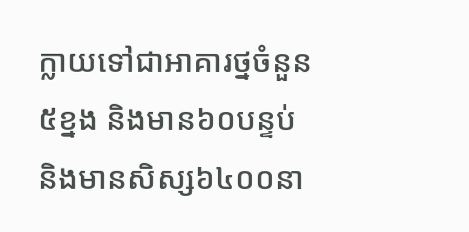ក្លាយទៅជាអាគារថ្នចំនួន៥ខ្នង និងមាន៦០បន្ទប់ និងមានសិស្ស៦៤០០នា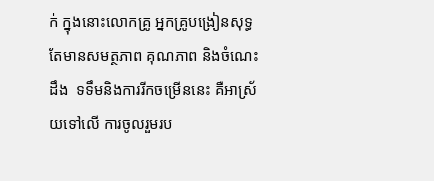ក់ ក្នុងនោះលោកគ្រូ អ្នកគ្រូបង្រៀនសុទ្ធតែមានសមត្ថភាព គុណភាព និងចំណេះដឹង  ទទឹមនិងការរីកចម្រើននេះ គឺអាស្រ័យទៅលើ ការចូលរួមរប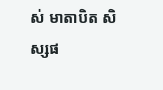ស់ មាតាបិត សិស្សផ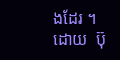ងដែរ ។ដោយ  ប៊ុ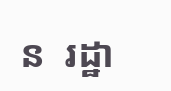ន  រដ្ឋា